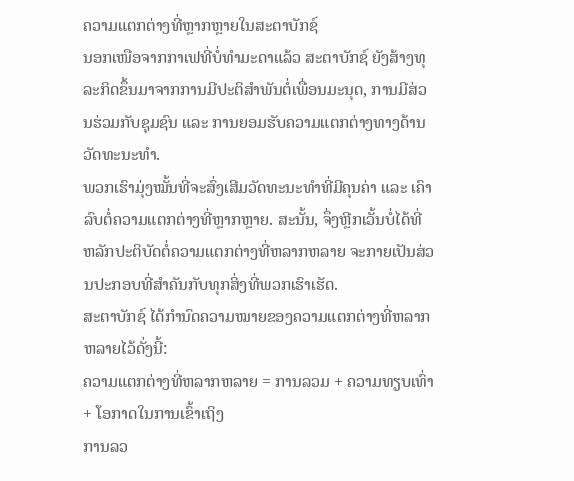ຄວາມແຕກຕ່າງທີ່ຫຼາກຫຼາຍໃນສະຕາບັກຊ໌
ນອກເໜືອຈາກກາເຟທີ່ບໍ່ທຳມະດາແລ້ວ ສະຕາບັກຊ໌ ຍັງສ້າງທຸລະກິດຂຶ້ນມາຈາກການມີປະຕິສຳພັນຕໍ່ເພື່ອນມະນຸດ, ການມີສ່ວນຮ່ວມກັບຊຸມຊົນ ແລະ ການຍອມຮັບຄວາມແຕກຕ່າງທາງດ້ານວັດທະນະທຳ.
ພວກເຮົາມຸ່ງໝັ້ນທີ່ຈະສົ່ງເສີມວັດທະນະທໍາທີ່ມີຄຸນຄ່າ ແລະ ເຄົາລົບຕໍ່ຄວາມແຕກຕ່າງທີ່ຫຼາກຫຼາຍ. ສະນັ້ນ, ຈຶ່ງຫຼີກເວັ້ນບໍ່ໄດ້ທີ່ ຫລັກປະຕິບັດຕໍ່ຄວາມແຕກຕ່າງທີ່ຫລາກຫລາຍ ຈະກາຍເປັນສ່ວນປະກອບທີ່ສຳຄັນກັບທຸກສິ່ງທີ່ພວກເຮົາເຮັດ.
ສະຕາບັກຊ໌ ໄດ້ກໍານົດຄວາມໝາຍຂອງຄວາມແຕກຕ່າງທີ່ຫລາກຫລາຍໄວ້ດັ່ງນີ້:
ຄວາມແຕກຕ່າງທີ່ຫລາກຫລາຍ = ການລວມ + ຄວາມທຽບເທົ່າ + ໂອກາດໃນການເຂົ້າເຖິງ
ການລວ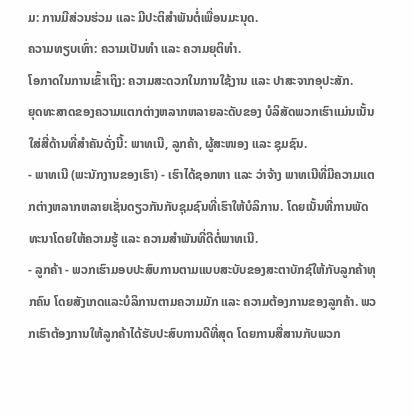ມ: ການມີສ່ວນຮ່ວມ ແລະ ມີປະຕິສຳພັນຕໍ່ເພື່ອນມະນຸດ.
ຄວາມທຽບເທົ່າ: ຄວາມເປັນທຳ ແລະ ຄວາມຍຸຕິທຳ.
ໂອກາດໃນການເຂົ້າເຖິງ: ຄວາມສະດວກໃນການໃຊ້ງານ ແລະ ປາສະຈາກອຸປະສັກ.
ຍຸດທະສາດຂອງຄວາມແຕກຕ່າງຫລາກຫລາຍລະດັບຂອງ ບໍລິສັດພວກເຮົາແມ່ນເນັ້ນໃສ່ສີ່ດ້ານທີ່ສໍາຄັນດັ່ງນີ້: ພາທເນີ, ລູກຄ້າ, ຜູ້ສະໜອງ ແລະ ຊຸມຊົນ.
- ພາທເນີ (ພະນັກງານຂອງເຮົາ) - ເຮົາໄດ້ຊອກຫາ ແລະ ວ່າຈ້າງ ພາທເນີທີ່ມີຄວາມແຕກຕ່າງຫລາກຫລາຍເຊັ່ນດຽວກັນກັບຊຸມຊົນທີ່ເຮົາໃຫ້ບໍລິການ. ໂດຍເນັ້ນທີ່ການພັດທະນາໂດຍໃຫ້ຄວາມຮູ້ ແລະ ຄວາມສຳພັນທີ່ດີຕໍ່ພາທເນີ.
- ລູກຄ້າ - ພວກເຮົາມອບປະສົບການຕາມແບບສະບັບຂອງສະຕາບັກຊ໌ໃຫ້ກັບລູກຄ້າທຸກຄົນ ໂດຍສັງເກດແລະບໍລິການຕາມຄວາມມັກ ແລະ ຄວາມຕ້ອງການຂອງລູກຄ້າ. ພວກເຮົາຕ້ອງການໃຫ້ລູກຄ້າໄດ້ຮັບປະສົບການດີທີ່ສຸດ ໂດຍການສື່ສານກັບພວກ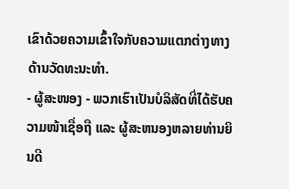ເຂົາດ້ວຍຄວາມເຂົ້າໃຈກັບຄວາມແຕກຕ່າງທາງດ້ານວັດທະນະທຳ.
- ຜູ້ສະໜອງ - ພວກເຮົາເປັນບໍລິສັດທີ່ໄດ້ຮັບຄວາມໜ້າເຊື່ອຖື ແລະ ຜູ້ສະຫນອງຫລາຍທ່ານຍິນດີ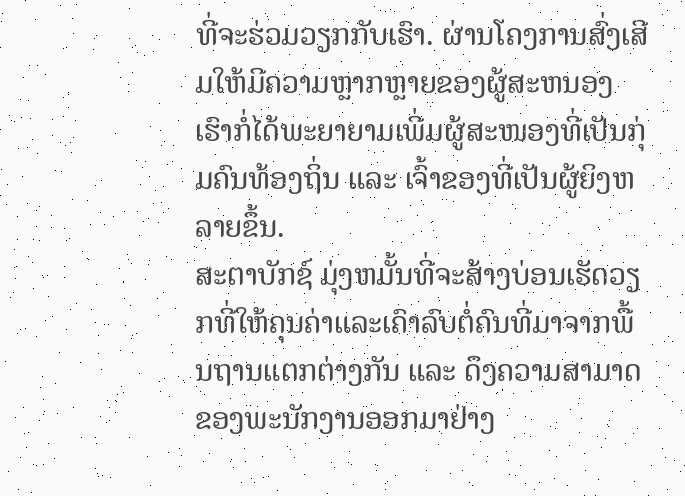ທີ່ຈະຮ່ວມວຽກກັບເຮົາ. ຜ່ານໂຄງການສົ່ງເສີມໃຫ້ມີຄວາມຫຼາກຫຼາຍຂອງຜູ້ສະຫນອງ ເຮົາກໍ່ໄດ້ພະຍາຍາມເພີ່ມຜູ້ສະໜອງທີ່ເປັນກຸ່ມຄົນທ້ອງຖິ່ນ ແລະ ເຈົ້າຂອງທີ່ເປັນຜູ້ຍິງຫລາຍຂຶ້ນ.
ສະຕາບັກຊ໌ ມຸ່ງຫມັ້ນທີ່ຈະສ້າງບ່ອນເຮັດວຽກທີ່ໃຫ້ຄຸນຄ່າແລະເຄົາລົບຕໍ່ຄົນທີ່ມາຈາກພື້ນຖານແຕກຕ່າງກັນ ແລະ ດຶງຄວາມສາມາດຂອງພະນັກງານອອກມາຢ່າງ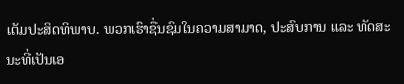ເຕັມປະສິດທິພາບ. ພວກເຮົາຊື່ນຊົມໃນຄວາມສາມາດ, ປະສົບການ ແລະ ທັດສະນະທີ່ເປັນເອ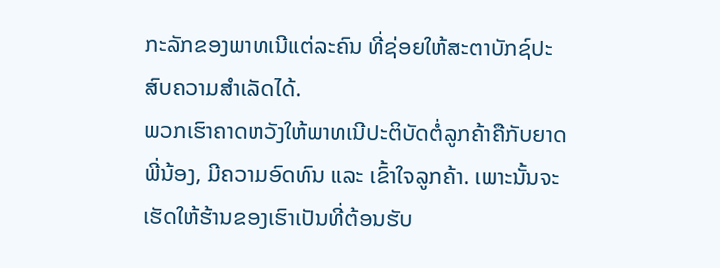ກະລັກຂອງພາທເນີແຕ່ລະຄົນ ທີ່ຊ່ອຍໃຫ້ສະຕາບັກຊ໌ປະສົບຄວາມສຳເລັດໄດ້.
ພວກເຮົາຄາດຫວັງໃຫ້ພາທເນີປະຕິບັດຕໍ່ລູກຄ້າຄືກັບຍາດພີ່ນ້ອງ, ມີຄວາມອົດທົນ ແລະ ເຂົ້າໃຈລູກຄ້າ. ເພາະນັ້ນຈະເຮັດໃຫ້ຮ້ານຂອງເຮົາເປັນທີ່ຕ້ອນຮັບ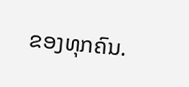ຂອງທຸກຄົນ.